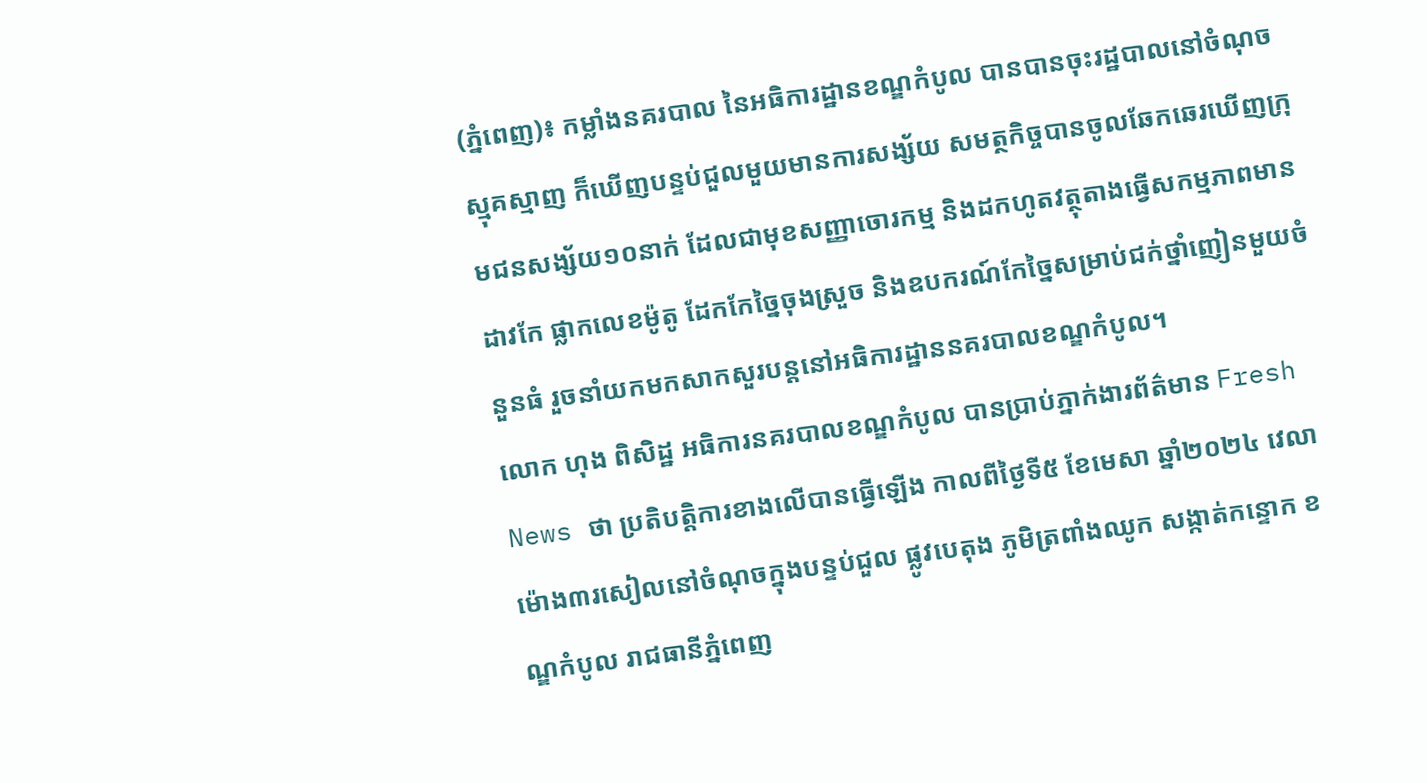(ភ្នំពេញ)៖ កម្លាំងនគរបាល នៃអធិការដ្ឋានខណ្ឌកំបូល បានបានចុះរដ្ឋបាលនៅចំណុចស្មុគស្មាញ ក៏ឃើញបន្ទប់ជួលមួយមានការសង្ស័យ សមត្ថកិច្ចបានចូលឆែកឆេរឃើញក្រុមជនសង្ស័យ១០នាក់ ដែលជាមុខសញ្ញាចោរកម្ម និងដកហូតវត្ថុតាងធ្វើសកម្មភាពមាន ដាវកែ ផ្លាកលេខម៉ូតូ ដែកកែច្នៃចុងស្រួច និងឧបករណ៍កែច្នៃសម្រាប់ជក់ថ្នាំញៀនមួយចំនួនធំ រួចនាំយកមកសាកសួរបន្តនៅអធិការដ្ឋាននគរបាលខណ្ឌកំបូល។
លោក ហុង ពិសិដ្ឋ អធិការនគរបាលខណ្ឌកំបូល បានប្រាប់ភ្នាក់ងារព័ត៌មាន Fresh News ថា ប្រតិបត្តិការខាងលើបានធ្វើឡើង កាលពីថ្ងៃទី៥ ខែមេសា ឆ្នាំ២០២៤ វេលាម៉ោង៣រសៀលនៅចំណុចក្នុងបន្ទប់ជួល ផ្លូវបេតុង ភូមិត្រពាំងឈូក សង្កាត់កន្ទោក ខណ្ឌកំបូល រាជធានីភ្នំពេញ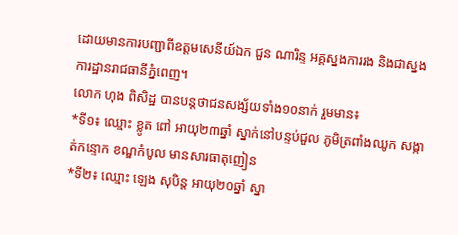ដោយមានការបញ្ជាពីឧត្តមសេនីយ៍ឯក ជួន ណារិន្ទ អគ្គស្នងការរង និងជាស្នងការដ្ឋានរាជធានីភ្នំពេញ។
លោក ហុង ពិសិដ្ឋ បានបន្តថាជនសង្ស័យទាំង១០នាក់ រួមមាន៖
*ទី១៖ ឈ្មោះ ខ្លូត ពៅ អាយុ២៣ឆ្នាំ ស្នាក់នៅបន្ទប់ជួល ភូមិត្រពាំងឈូក សង្កាត់កន្ទោក ខណ្ឌកំបូល មានសារធាតុញៀន
*ទី២៖ ឈ្មោះ ឡេង សុបិន្ត អាយុ២០ឆ្នាំ ស្នា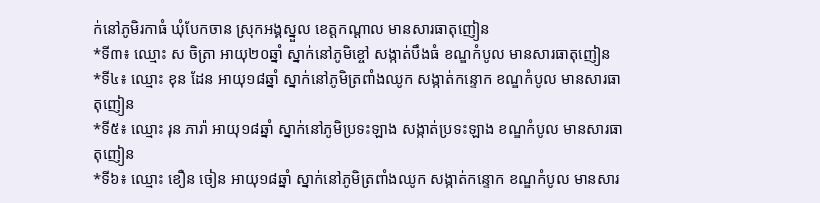ក់នៅភូមិរកាធំ ឃុំបែកចាន ស្រុកអង្គស្នួល ខេត្តកណ្ដាល មានសារធាតុញៀន
*ទី៣៖ ឈ្មោះ ស ចិត្រា អាយុ២០ឆ្នាំ ស្នាក់នៅភូមិខ្ចៅ សង្កាត់បឹងធំ ខណ្ឌកំបូល មានសារធាតុញៀន
*ទី៤៖ ឈ្មោះ ខុន ដែន អាយុ១៨ឆ្នាំ ស្នាក់នៅភូមិត្រពាំងឈូក សង្កាត់កន្ទោក ខណ្ឌកំបូល មានសារធាតុញៀន
*ទី៥៖ ឈ្មោះ រុន ភារ៉ា អាយុ១៨ឆ្នាំ ស្នាក់នៅភូមិប្រទះឡាង សង្កាត់ប្រទះឡាង ខណ្ឌកំបូល មានសារធាតុញៀន
*ទី៦៖ ឈ្មោះ ខឿន ចៀន អាយុ១៨ឆ្នាំ ស្នាក់នៅភូមិត្រពាំងឈូក សង្កាត់កន្ទោក ខណ្ឌកំបូល មានសារ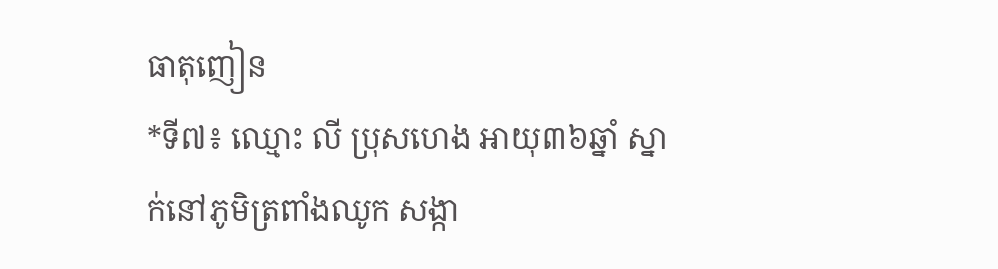ធាតុញៀន
*ទី៧៖ ឈ្មោះ លី ប្រុសហេង អាយុ៣៦ឆ្នាំ ស្នាក់នៅភូមិត្រពាំងឈូក សង្កា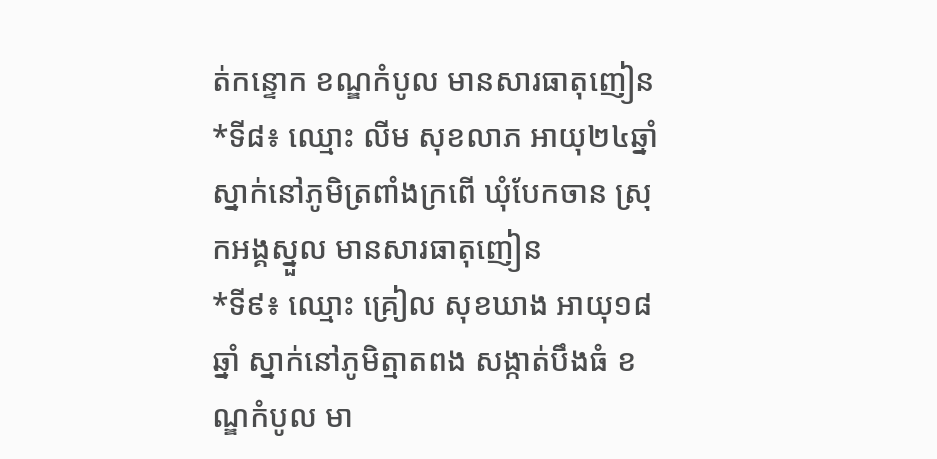ត់កន្ទោក ខណ្ឌកំបូល មានសារធាតុញៀន
*ទី៨៖ ឈ្មោះ លីម សុខលាភ អាយុ២៤ឆ្នាំ ស្នាក់នៅភូមិត្រពាំងក្រពើ ឃុំបែកចាន ស្រុកអង្គស្នួល មានសារធាតុញៀន
*ទី៩៖ ឈ្មោះ គ្រៀល សុខឃាង អាយុ១៨ឆ្នាំ ស្នាក់នៅភូមិត្មាតពង សង្កាត់បឹងធំ ខណ្ឌកំបូល មា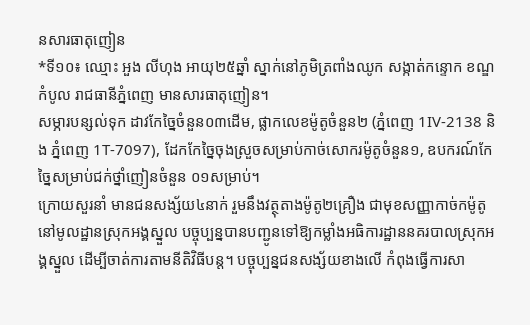នសារធាតុញៀន
*ទី១០៖ ឈ្មោះ អួង លីហុង អាយុ២៥ឆ្នាំ ស្នាក់នៅភូមិត្រពាំងឈូក សង្កាត់កន្ទោក ខណ្ឌកំបូល រាជធានីភ្នំពេញ មានសារធាតុញៀន។
សម្ភារបន្សល់ទុក ដាវកែច្នៃចំនួន០៣ដើម, ផ្លាកលេខម៉ូតូចំនួន២ (ភ្នំពេញ 1IV-2138 និង ភ្នំពេញ 1T-7097), ដែកកែច្នៃចុងស្រួចសម្រាប់កាច់សោករម៉ូតូចំនួន១, ឧបករណ៍កែច្នៃសម្រាប់ជក់ថ្នាំញៀនចំនួន ០១សម្រាប់។
ក្រោយសួរនាំ មានជនសង្ស័យ៤នាក់ រួមនឹងវត្ថុតាងម៉ូតូ២គ្រឿង ជាមុខសញ្ញាកាច់កម៉ូតូនៅមូលដ្ឋានស្រុកអង្គស្នួល បច្ចុប្បន្នបានបញ្ជូនទៅឱ្យកម្លាំងអធិការដ្ឋាននគរបាលស្រុកអង្គស្នួល ដើម្បីចាត់ការតាមនីតិវិធីបន្ត។ បច្ចុប្បន្នជនសង្ស័យខាងលើ កំពុងធ្វើការសា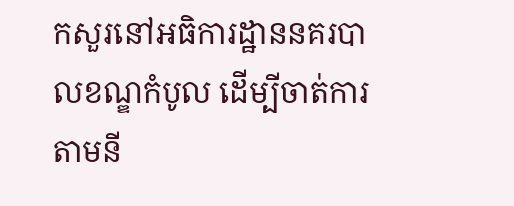កសួរនៅអធិការដ្ឋាននគរបាលខណ្ឌកំបូល ដើម្បីចាត់ការតាមនី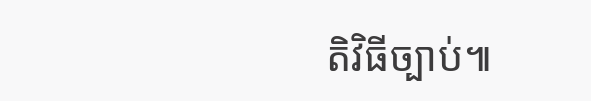តិវិធីច្បាប់៕